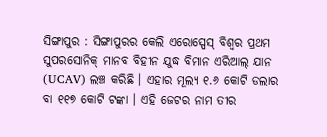ସିଙ୍ଗାପୁର : ସିଙ୍ଗାପୁରର କେଲି ଏରୋସ୍ପେସ୍ ବିଶ୍ୱର ପ୍ରଥମ ସୁପରସୋନିକ୍ ମାନବ ବିହୀନ ଯୁଦ୍ଧ ବିମାନ ଏରିଆଲ୍ ଯାନ (UCAV) ଲଞ୍ଚ କରିଛି । ଏହାର ମୂଲ୍ୟ ୧.୬ କୋଟି ଡଲାର ବା ୧୧୭ କୋଟି ଟଙ୍କା । ଏହି ଜେଟର ନାମ ତୀର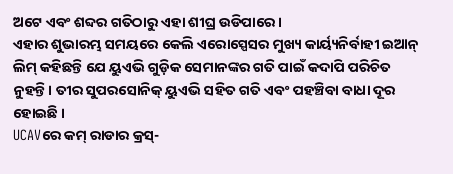ଅଟେ ଏବଂ ଶବ୍ଦର ଗତିଠାରୁ ଏହା ଶୀଘ୍ର ଉଡିପାରେ ।
ଏହାର ଶୁଭାରମ୍ଭ ସମୟରେ କେଲି ଏରୋସ୍ପେସର ମୁଖ୍ୟ କାର୍ୟ୍ୟନିର୍ବାହୀ ଇଆନ୍ ଲିମ୍ କହିଛନ୍ତି ଯେ ୟୁଏଭି ଗୁଡ଼ିକ ସେମାନଙ୍କର ଗତି ପାଇଁ କଦାପି ପରିଚିତ ନୁହନ୍ତି। ତୀର ସୁପରସୋନିକ୍ ୟୁଏଭି ସହିତ ଗତି ଏବଂ ପହଞ୍ଚିବା ବାଧା ଦୂର ହୋଇଛି ।
UCAVରେ କମ୍ ରାଡାର କ୍ରସ୍-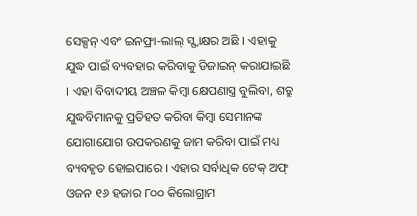ସେକ୍ସନ୍ ଏବଂ ଇନଫ୍ରା-ଲାଲ୍ ସ୍ସ୍ୱାକ୍ଷର ଅଛି । ଏହାକୁ ଯୁଦ୍ଧ ପାଇଁ ବ୍ୟବହାର କରିବାକୁ ଡିଜାଇନ୍ କରାଯାଇଛି । ଏହା ବିବାଦୀୟ ଅଞ୍ଚଳ କିମ୍ବା କ୍ଷେପଣାସ୍ତ୍ର ବୁଲିବା, ଶତ୍ରୁ ଯୁଦ୍ଧବିମାନକୁ ପ୍ରତିହତ କରିବା କିମ୍ବା ସେମାନଙ୍କ ଯୋଗାଯୋଗ ଉପକରଣକୁ ଜାମ କରିବା ପାଇଁ ମଧ୍ୟ ବ୍ୟବହୃତ ହୋଇପାରେ । ଏହାର ସର୍ବାଧିକ ଟେକ୍ ଅଫ୍ ଓଜନ ୧୬ ହଜାର ୮୦୦ କିଲୋଗ୍ରାମ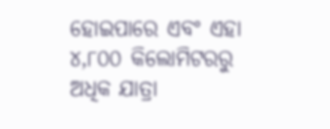ହୋଇପାରେ ଏବଂ ଏହା ୪,୮୦୦ କିଲୋମିଟରରୁ ଅଧିକ ଯାତ୍ରା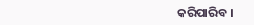କରିପାରିବ ।